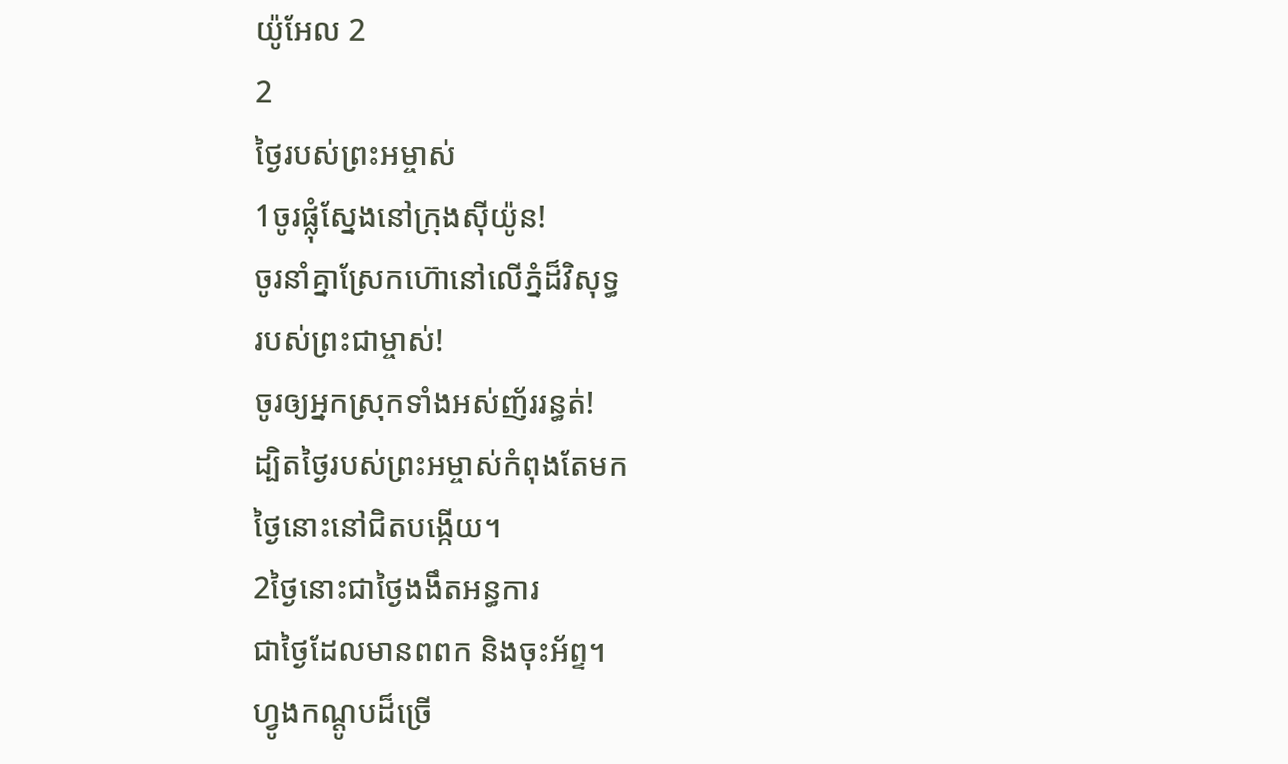យ៉ូអែល 2
2
ថ្ងៃរបស់ព្រះអម្ចាស់
1ចូរផ្លុំស្នែងនៅក្រុងស៊ីយ៉ូន!
ចូរនាំគ្នាស្រែកហ៊ោនៅលើភ្នំដ៏វិសុទ្ធ
របស់ព្រះជាម្ចាស់!
ចូរឲ្យអ្នកស្រុកទាំងអស់ញ័ររន្ធត់!
ដ្បិតថ្ងៃរបស់ព្រះអម្ចាស់កំពុងតែមក
ថ្ងៃនោះនៅជិតបង្កើយ។
2ថ្ងៃនោះជាថ្ងៃងងឹតអន្ធការ
ជាថ្ងៃដែលមានពពក និងចុះអ័ព្ទ។
ហ្វូងកណ្ដូបដ៏ច្រើ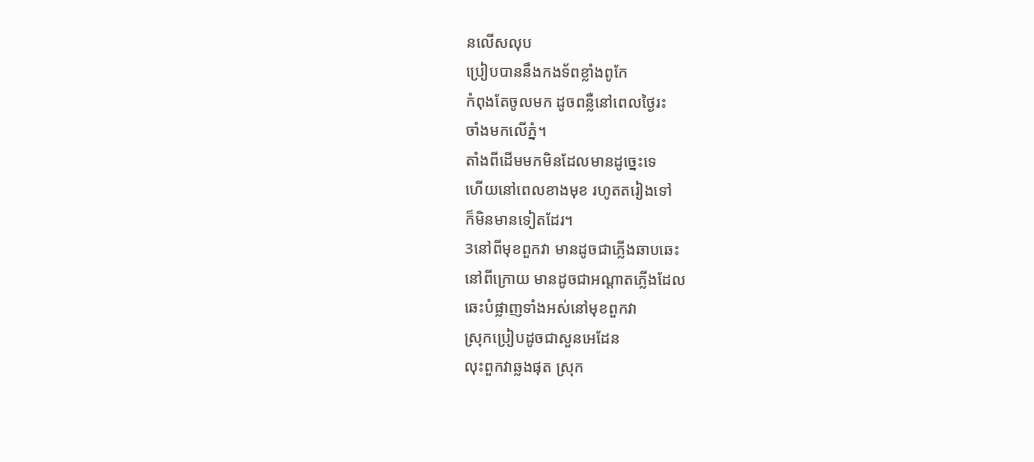នលើសលុប
ប្រៀបបាននឹងកងទ័ពខ្លាំងពូកែ
កំពុងតែចូលមក ដូចពន្លឺនៅពេលថ្ងៃរះ
ចាំងមកលើភ្នំ។
តាំងពីដើមមកមិនដែលមានដូច្នេះទេ
ហើយនៅពេលខាងមុខ រហូតតរៀងទៅ
ក៏មិនមានទៀតដែរ។
3នៅពីមុខពួកវា មានដូចជាភ្លើងឆាបឆេះ
នៅពីក្រោយ មានដូចជាអណ្ដាតភ្លើងដែល
ឆេះបំផ្លាញទាំងអស់នៅមុខពួកវា
ស្រុកប្រៀបដូចជាសួនអេដែន
លុះពួកវាឆ្លងផុត ស្រុក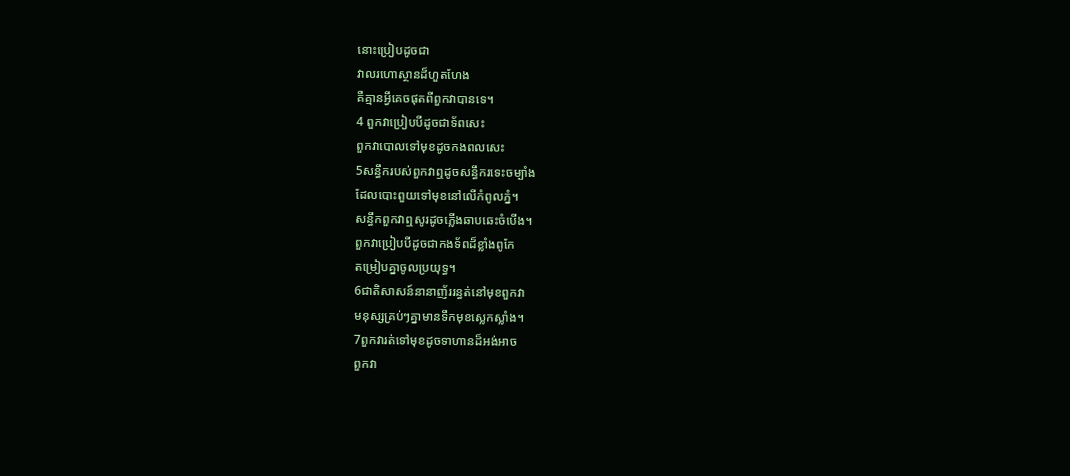នោះប្រៀបដូចជា
វាលរហោស្ថានដ៏ហួតហែង
គឺគ្មានអ្វីគេចផុតពីពួកវាបានទេ។
4 ពួកវាប្រៀបបីដូចជាទ័ពសេះ
ពួកវាបោលទៅមុខដូចកងពលសេះ
5សន្ធឹករបស់ពួកវាឮដូចសន្ធឹករទេះចម្បាំង
ដែលបោះពួយទៅមុខនៅលើកំពូលភ្នំ។
សន្ធឹកពួកវាឮសូរដូចភ្លើងឆាបឆេះចំបើង។
ពួកវាប្រៀបបីដូចជាកងទ័ពដ៏ខ្លាំងពូកែ
តម្រៀបគ្នាចូលប្រយុទ្ធ។
6ជាតិសាសន៍នានាញ័ររន្ធត់នៅមុខពួកវា
មនុស្សគ្រប់ៗគ្នាមានទឹកមុខស្លេកស្លាំង។
7ពួកវារត់ទៅមុខដូចទាហានដ៏អង់អាច
ពួកវា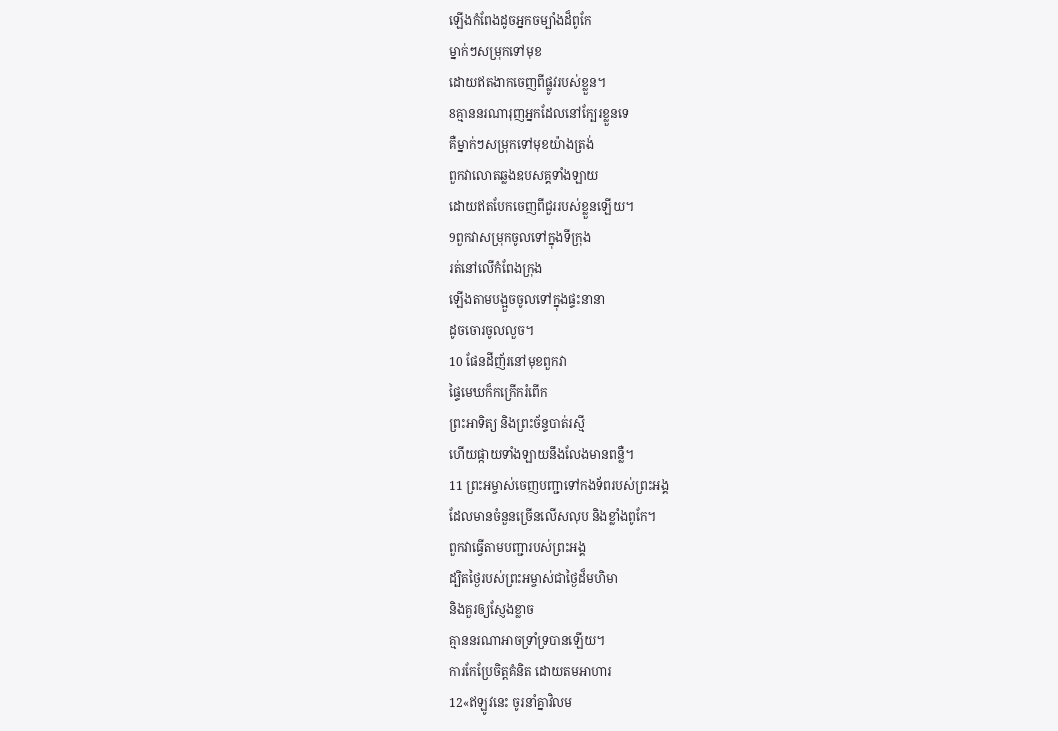ឡើងកំពែងដូចអ្នកចម្បាំងដ៏ពូកែ
ម្នាក់ៗសម្រុកទៅមុខ
ដោយឥតងាកចេញពីផ្លូវរបស់ខ្លួន។
8គ្មាននរណារុញអ្នកដែលនៅក្បែរខ្លួនទេ
គឺម្នាក់ៗសម្រុកទៅមុខយ៉ាងត្រង់
ពួកវាលោតឆ្លងឧបសគ្គទាំងឡាយ
ដោយឥតបែកចេញពីជួររបស់ខ្លួនឡើយ។
9ពួកវាសម្រុកចូលទៅក្នុងទីក្រុង
រត់នៅលើកំពែងក្រុង
ឡើងតាមបង្អួចចូលទៅក្នុងផ្ទះនានា
ដូចចោរចូលលួច។
10 ផែនដីញ័រនៅមុខពួកវា
ផ្ទៃមេឃក៏កក្រើករំពើក
ព្រះអាទិត្យ និងព្រះច័ន្ទបាត់រស្មី
ហើយផ្កាយទាំងឡាយនឹងលែងមានពន្លឺ។
11 ព្រះអម្ចាស់ចេញបញ្ជាទៅកងទ័ពរបស់ព្រះអង្គ
ដែលមានចំនួនច្រើនលើសលុប និងខ្លាំងពូកែ។
ពួកវាធ្វើតាមបញ្ជារបស់ព្រះអង្គ
ដ្បិតថ្ងៃរបស់ព្រះអម្ចាស់ជាថ្ងៃដ៏មហិមា
និងគួរឲ្យស្ញែងខ្លាច
គ្មាននរណាអាចទ្រាំទ្របានឡើយ។
ការកែប្រែចិត្តគំនិត ដោយតមអាហារ
12«ឥឡូវនេះ ចូរនាំគ្នាវិលម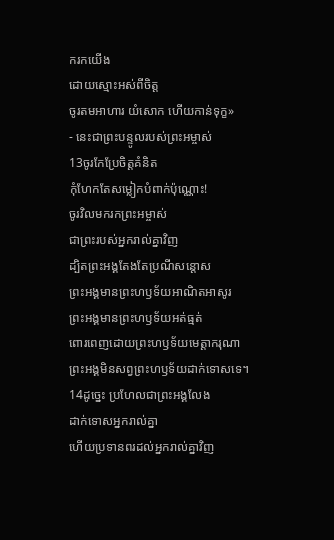ករកយើង
ដោយស្មោះអស់ពីចិត្ត
ចូរតមអាហារ យំសោក ហើយកាន់ទុក្ខ»
- នេះជាព្រះបន្ទូលរបស់ព្រះអម្ចាស់
13ចូរកែប្រែចិត្តគំនិត
កុំហែកតែសម្លៀកបំពាក់ប៉ុណ្ណោះ!
ចូរវិលមករកព្រះអម្ចាស់
ជាព្រះរបស់អ្នករាល់គ្នាវិញ
ដ្បិតព្រះអង្គតែងតែប្រណីសន្ដោស
ព្រះអង្គមានព្រះហឫទ័យអាណិតអាសូរ
ព្រះអង្គមានព្រះហឫទ័យអត់ធ្មត់
ពោរពេញដោយព្រះហឫទ័យមេត្តាករុណា
ព្រះអង្គមិនសព្វព្រះហឫទ័យដាក់ទោសទេ។
14ដូច្នេះ ប្រហែលជាព្រះអង្គលែង
ដាក់ទោសអ្នករាល់គ្នា
ហើយប្រទានពរដល់អ្នករាល់គ្នាវិញ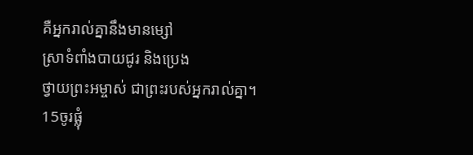គឺអ្នករាល់គ្នានឹងមានម្សៅ
ស្រាទំពាំងបាយជូរ និងប្រេង
ថ្វាយព្រះអម្ចាស់ ជាព្រះរបស់អ្នករាល់គ្នា។
15ចូរផ្លុំ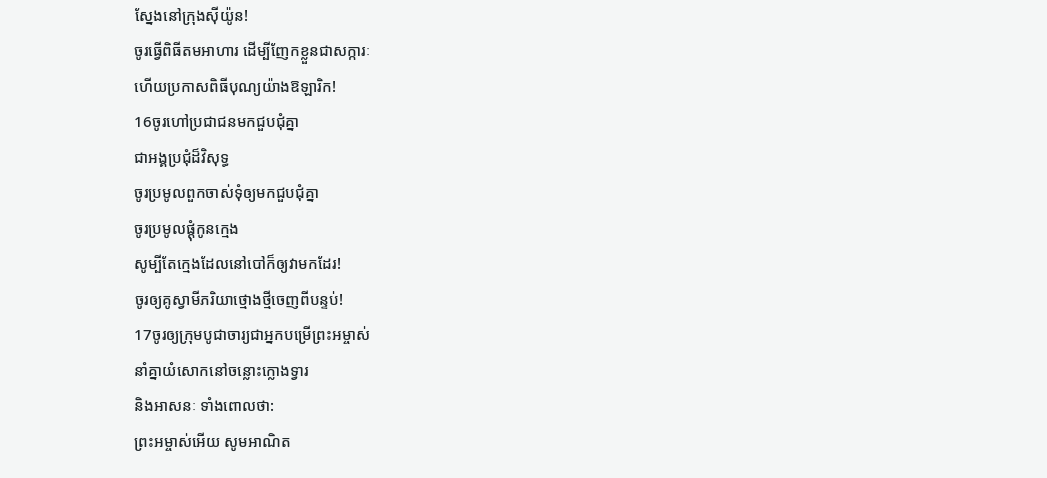ស្នែងនៅក្រុងស៊ីយ៉ូន!
ចូរធ្វើពិធីតមអាហារ ដើម្បីញែកខ្លួនជាសក្ការៈ
ហើយប្រកាសពិធីបុណ្យយ៉ាងឱឡារិក!
16ចូរហៅប្រជាជនមកជួបជុំគ្នា
ជាអង្គប្រជុំដ៏វិសុទ្ធ
ចូរប្រមូលពួកចាស់ទុំឲ្យមកជួបជុំគ្នា
ចូរប្រមូលផ្ដុំកូនក្មេង
សូម្បីតែក្មេងដែលនៅបៅក៏ឲ្យវាមកដែរ!
ចូរឲ្យគូស្វាមីភរិយាថ្មោងថ្មីចេញពីបន្ទប់!
17ចូរឲ្យក្រុមបូជាចារ្យជាអ្នកបម្រើព្រះអម្ចាស់
នាំគ្នាយំសោកនៅចន្លោះក្លោងទ្វារ
និងអាសនៈ ទាំងពោលថា:
ព្រះអម្ចាស់អើយ សូមអាណិត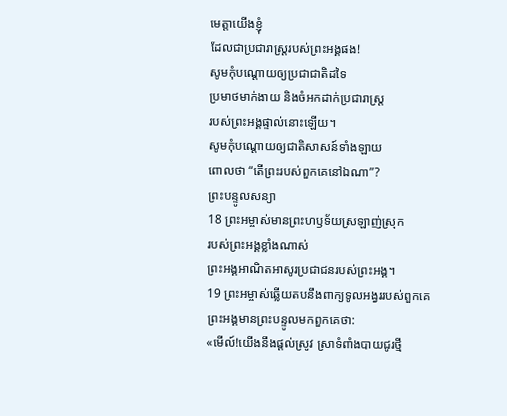មេត្តាយើងខ្ញុំ
ដែលជាប្រជារាស្ត្ររបស់ព្រះអង្គផង!
សូមកុំបណ្ដោយឲ្យប្រជាជាតិដទៃ
ប្រមាថមាក់ងាយ និងចំអកដាក់ប្រជារាស្ត្រ
របស់ព្រះអង្គផ្ទាល់នោះឡើយ។
សូមកុំបណ្ដោយឲ្យជាតិសាសន៍ទាំងឡាយ
ពោលថា “តើព្រះរបស់ពួកគេនៅឯណា”?
ព្រះបន្ទូលសន្យា
18 ព្រះអម្ចាស់មានព្រះហឫទ័យស្រឡាញ់ស្រុក
របស់ព្រះអង្គខ្លាំងណាស់
ព្រះអង្គអាណិតអាសូរប្រជាជនរបស់ព្រះអង្គ។
19 ព្រះអម្ចាស់ឆ្លើយតបនឹងពាក្យទូលអង្វររបស់ពួកគេ
ព្រះអង្គមានព្រះបន្ទូលមកពួកគេថា:
«មើល៍!យើងនឹងផ្ដល់ស្រូវ ស្រាទំពាំងបាយជូរថ្មី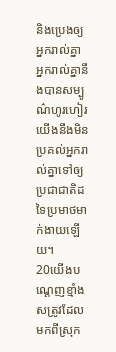និងប្រេងឲ្យអ្នករាល់គ្នា
អ្នករាល់គ្នានឹងបានសម្បូណ៌ហូរហៀរ
យើងនឹងមិនប្រគល់អ្នករាល់គ្នាទៅឲ្យ
ប្រជាជាតិដទៃប្រមាថមាក់ងាយឡើយ។
20យើងបណ្ដេញខ្មាំងសត្រូវដែលមកពីស្រុក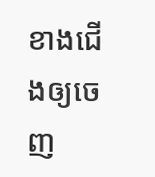ខាងជើងឲ្យចេញ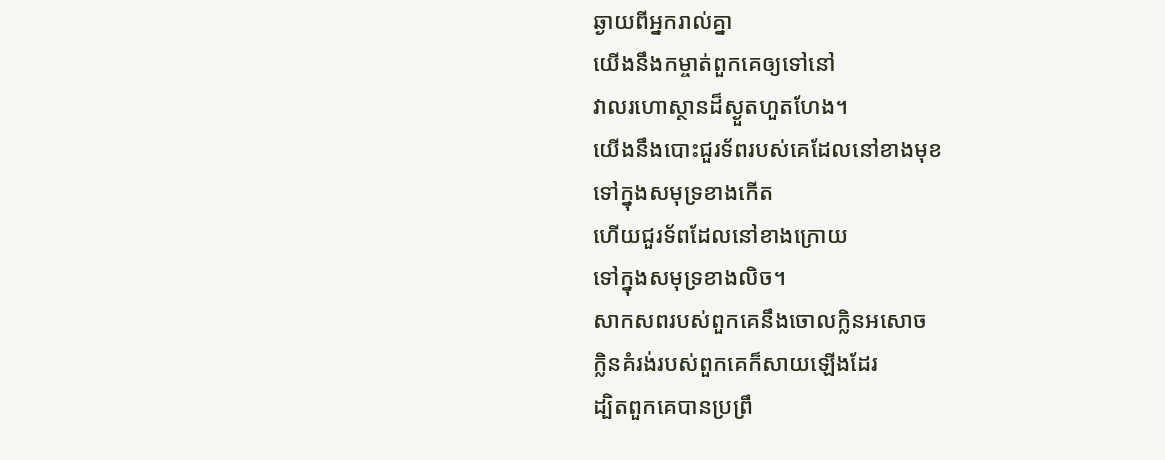ឆ្ងាយពីអ្នករាល់គ្នា
យើងនឹងកម្ចាត់ពួកគេឲ្យទៅនៅ
វាលរហោស្ថានដ៏ស្ងួតហួតហែង។
យើងនឹងបោះជួរទ័ពរបស់គេដែលនៅខាងមុខ
ទៅក្នុងសមុទ្រខាងកើត
ហើយជួរទ័ពដែលនៅខាងក្រោយ
ទៅក្នុងសមុទ្រខាងលិច។
សាកសពរបស់ពួកគេនឹងចោលក្លិនអសោច
ក្លិនគំរង់របស់ពួកគេក៏សាយឡើងដែរ
ដ្បិតពួកគេបានប្រព្រឹ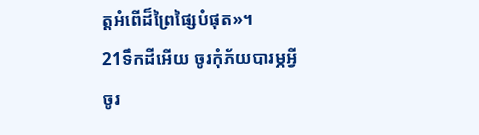ត្តអំពើដ៏ព្រៃផ្សៃបំផុត»។
21ទឹកដីអើយ ចូរកុំភ័យបារម្ភអ្វី
ចូរ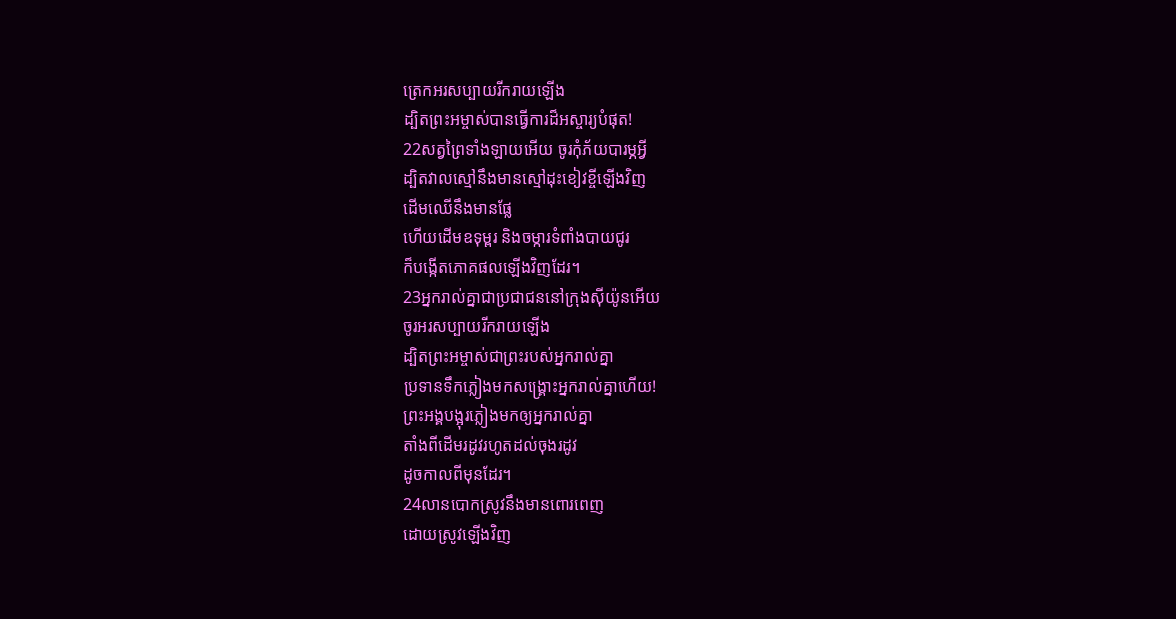ត្រេកអរសប្បាយរីករាយឡើង
ដ្បិតព្រះអម្ចាស់បានធ្វើការដ៏អស្ចារ្យបំផុត!
22សត្វព្រៃទាំងឡាយអើយ ចូរកុំភ័យបារម្ភអ្វី
ដ្បិតវាលស្មៅនឹងមានស្មៅដុះខៀវខ្ចីឡើងវិញ
ដើមឈើនឹងមានផ្លែ
ហើយដើមឧទុម្ពរ និងចម្ការទំពាំងបាយជូរ
ក៏បង្កើតភោគផលឡើងវិញដែរ។
23អ្នករាល់គ្នាជាប្រជាជននៅក្រុងស៊ីយ៉ូនអើយ
ចូរអរសប្បាយរីករាយឡើង
ដ្បិតព្រះអម្ចាស់ជាព្រះរបស់អ្នករាល់គ្នា
ប្រទានទឹកភ្លៀងមកសង្គ្រោះអ្នករាល់គ្នាហើយ!
ព្រះអង្គបង្អុរភ្លៀងមកឲ្យអ្នករាល់គ្នា
តាំងពីដើមរដូវរហូតដល់ចុងរដូវ
ដូចកាលពីមុនដែរ។
24លានបោកស្រូវនឹងមានពោរពេញ
ដោយស្រូវឡើងវិញ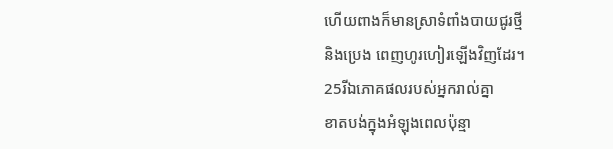ហើយពាងក៏មានស្រាទំពាំងបាយជូរថ្មី
និងប្រេង ពេញហូរហៀរឡើងវិញដែរ។
25រីឯភោគផលរបស់អ្នករាល់គ្នា
ខាតបង់ក្នុងអំឡុងពេលប៉ុន្មា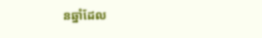នឆ្នាំដែល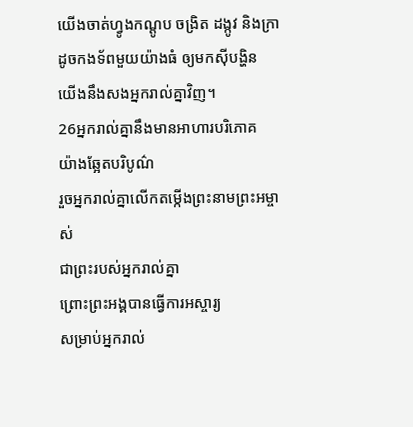យើងចាត់ហ្វូងកណ្ដូប ចង្រិត ដង្កូវ និងក្រា
ដូចកងទ័ពមួយយ៉ាងធំ ឲ្យមកស៊ីបង្ហិន
យើងនឹងសងអ្នករាល់គ្នាវិញ។
26អ្នករាល់គ្នានឹងមានអាហារបរិភោគ
យ៉ាងឆ្អែតបរិបូណ៌
រួចអ្នករាល់គ្នាលើកតម្កើងព្រះនាមព្រះអម្ចាស់
ជាព្រះរបស់អ្នករាល់គ្នា
ព្រោះព្រះអង្គបានធ្វើការអស្ចារ្យ
សម្រាប់អ្នករាល់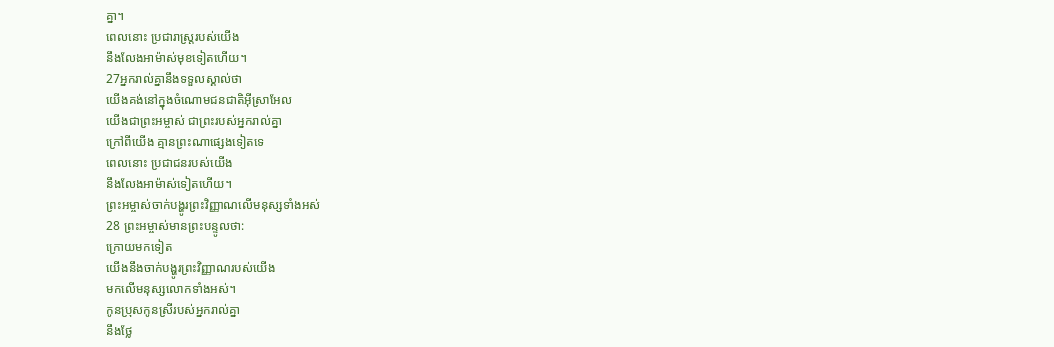គ្នា។
ពេលនោះ ប្រជារាស្ត្ររបស់យើង
នឹងលែងអាម៉ាស់មុខទៀតហើយ។
27អ្នករាល់គ្នានឹងទទួលស្គាល់ថា
យើងគង់នៅក្នុងចំណោមជនជាតិអ៊ីស្រាអែល
យើងជាព្រះអម្ចាស់ ជាព្រះរបស់អ្នករាល់គ្នា
ក្រៅពីយើង គ្មានព្រះណាផ្សេងទៀតទេ
ពេលនោះ ប្រជាជនរបស់យើង
នឹងលែងអាម៉ាស់ទៀតហើយ។
ព្រះអម្ចាស់ចាក់បង្ហូរព្រះវិញ្ញាណលើមនុស្សទាំងអស់
28 ព្រះអម្ចាស់មានព្រះបន្ទូលថា:
ក្រោយមកទៀត
យើងនឹងចាក់បង្ហូរព្រះវិញ្ញាណរបស់យើង
មកលើមនុស្សលោកទាំងអស់។
កូនប្រុសកូនស្រីរបស់អ្នករាល់គ្នា
នឹងថ្លែ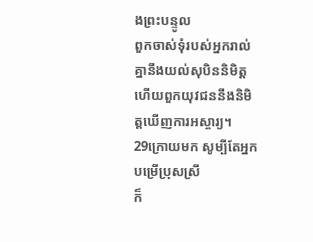ងព្រះបន្ទូល
ពួកចាស់ទុំរបស់អ្នករាល់គ្នានឹងយល់សុបិននិមិត្ត
ហើយពួកយុវជននឹងនិមិត្តឃើញការអស្ចារ្យ។
29ក្រោយមក សូម្បីតែអ្នកបម្រើប្រុសស្រី
ក៏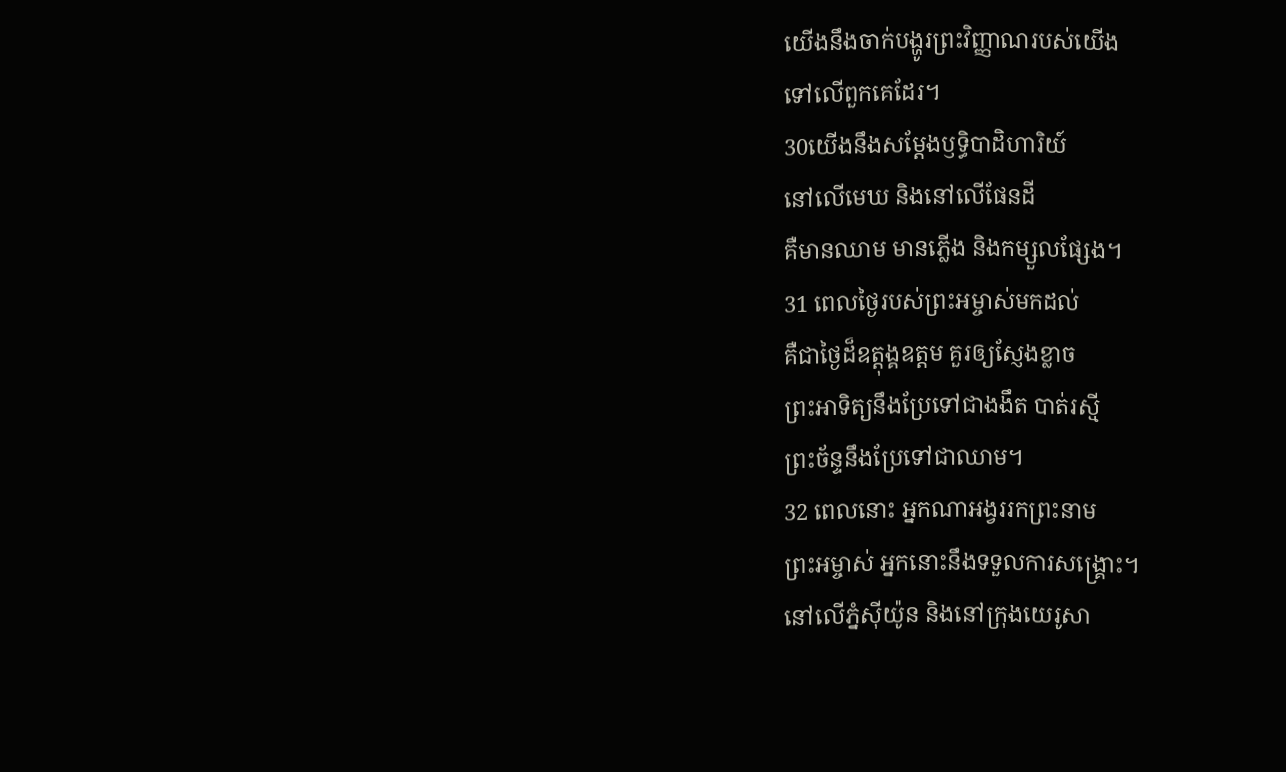យើងនឹងចាក់បង្ហូរព្រះវិញ្ញាណរបស់យើង
ទៅលើពួកគេដែរ។
30យើងនឹងសម្តែងឫទ្ធិបាដិហារិយ៍
នៅលើមេឃ និងនៅលើផែនដី
គឺមានឈាម មានភ្លើង និងកម្សួលផ្សែង។
31 ពេលថ្ងៃរបស់ព្រះអម្ចាស់មកដល់
គឺជាថ្ងៃដ៏ឧត្ដុង្គឧត្ដម គួរឲ្យស្ញែងខ្លាច
ព្រះអាទិត្យនឹងប្រែទៅជាងងឹត បាត់រស្មី
ព្រះច័ន្ទនឹងប្រែទៅជាឈាម។
32 ពេលនោះ អ្នកណាអង្វររកព្រះនាម
ព្រះអម្ចាស់ អ្នកនោះនឹងទទួលការសង្គ្រោះ។
នៅលើភ្នំស៊ីយ៉ូន និងនៅក្រុងយេរូសា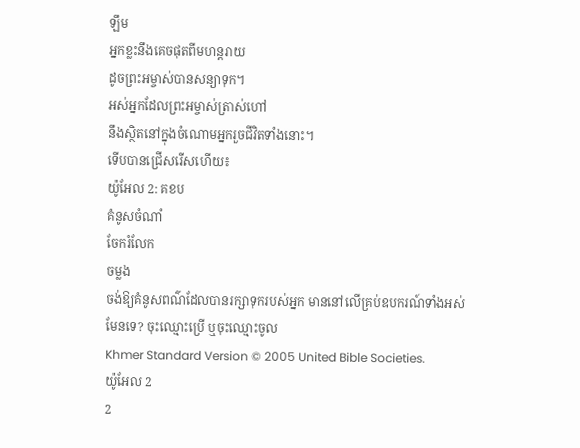ឡឹម
អ្នកខ្លះនឹងគេចផុតពីមហន្តរាយ
ដូចព្រះអម្ចាស់បានសន្យាទុក។
អស់អ្នកដែលព្រះអម្ចាស់ត្រាស់ហៅ
នឹងស្ថិតនៅក្នុងចំណោមអ្នករួចជីវិតទាំងនោះ។
ទើបបានជ្រើសរើសហើយ៖
យ៉ូអែល 2: គខប
គំនូសចំណាំ
ចែករំលែក
ចម្លង
ចង់ឱ្យគំនូសពណ៌ដែលបានរក្សាទុករបស់អ្នក មាននៅលើគ្រប់ឧបករណ៍ទាំងអស់មែនទេ? ចុះឈ្មោះប្រើ ឬចុះឈ្មោះចូល
Khmer Standard Version © 2005 United Bible Societies.
យ៉ូអែល 2
2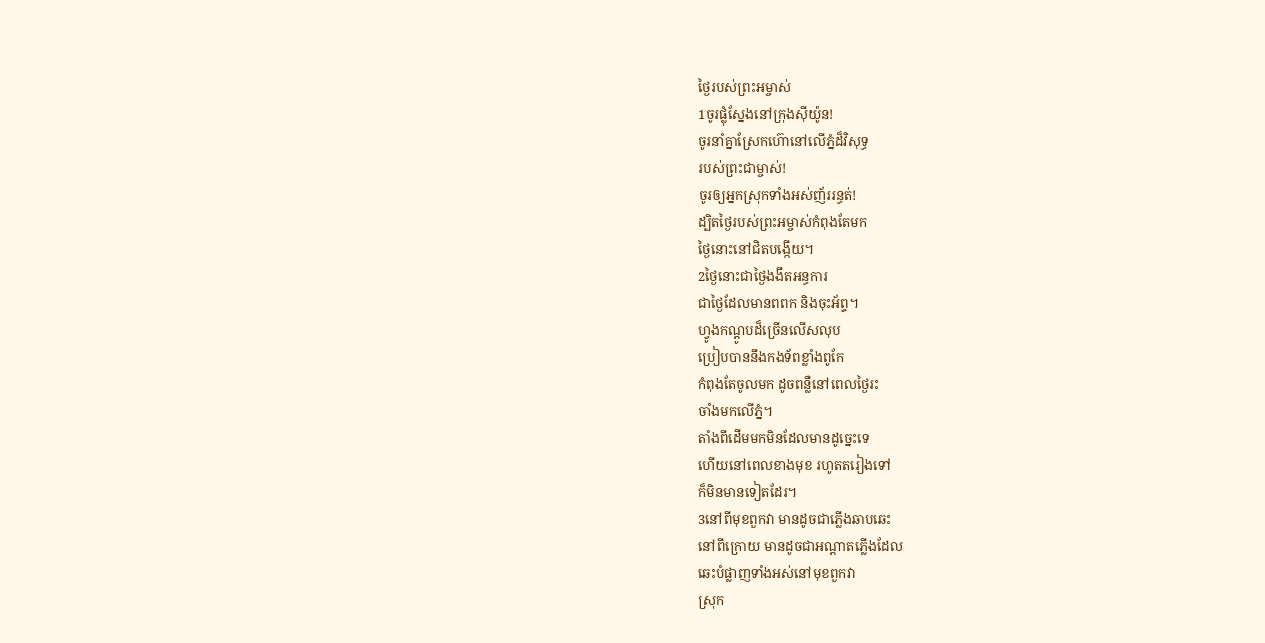ថ្ងៃរបស់ព្រះអម្ចាស់
1ចូរផ្លុំស្នែងនៅក្រុងស៊ីយ៉ូន!
ចូរនាំគ្នាស្រែកហ៊ោនៅលើភ្នំដ៏វិសុទ្ធ
របស់ព្រះជាម្ចាស់!
ចូរឲ្យអ្នកស្រុកទាំងអស់ញ័ររន្ធត់!
ដ្បិតថ្ងៃរបស់ព្រះអម្ចាស់កំពុងតែមក
ថ្ងៃនោះនៅជិតបង្កើយ។
2ថ្ងៃនោះជាថ្ងៃងងឹតអន្ធការ
ជាថ្ងៃដែលមានពពក និងចុះអ័ព្ទ។
ហ្វូងកណ្ដូបដ៏ច្រើនលើសលុប
ប្រៀបបាននឹងកងទ័ពខ្លាំងពូកែ
កំពុងតែចូលមក ដូចពន្លឺនៅពេលថ្ងៃរះ
ចាំងមកលើភ្នំ។
តាំងពីដើមមកមិនដែលមានដូច្នេះទេ
ហើយនៅពេលខាងមុខ រហូតតរៀងទៅ
ក៏មិនមានទៀតដែរ។
3នៅពីមុខពួកវា មានដូចជាភ្លើងឆាបឆេះ
នៅពីក្រោយ មានដូចជាអណ្ដាតភ្លើងដែល
ឆេះបំផ្លាញទាំងអស់នៅមុខពួកវា
ស្រុក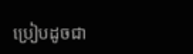ប្រៀបដូចជា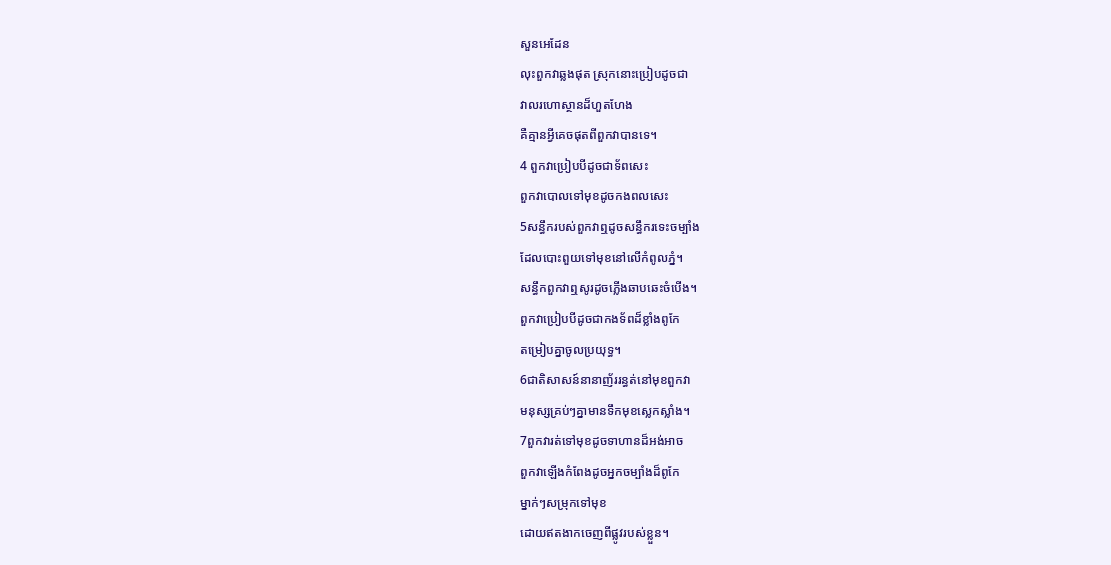សួនអេដែន
លុះពួកវាឆ្លងផុត ស្រុកនោះប្រៀបដូចជា
វាលរហោស្ថានដ៏ហួតហែង
គឺគ្មានអ្វីគេចផុតពីពួកវាបានទេ។
4 ពួកវាប្រៀបបីដូចជាទ័ពសេះ
ពួកវាបោលទៅមុខដូចកងពលសេះ
5សន្ធឹករបស់ពួកវាឮដូចសន្ធឹករទេះចម្បាំង
ដែលបោះពួយទៅមុខនៅលើកំពូលភ្នំ។
សន្ធឹកពួកវាឮសូរដូចភ្លើងឆាបឆេះចំបើង។
ពួកវាប្រៀបបីដូចជាកងទ័ពដ៏ខ្លាំងពូកែ
តម្រៀបគ្នាចូលប្រយុទ្ធ។
6ជាតិសាសន៍នានាញ័ររន្ធត់នៅមុខពួកវា
មនុស្សគ្រប់ៗគ្នាមានទឹកមុខស្លេកស្លាំង។
7ពួកវារត់ទៅមុខដូចទាហានដ៏អង់អាច
ពួកវាឡើងកំពែងដូចអ្នកចម្បាំងដ៏ពូកែ
ម្នាក់ៗសម្រុកទៅមុខ
ដោយឥតងាកចេញពីផ្លូវរបស់ខ្លួន។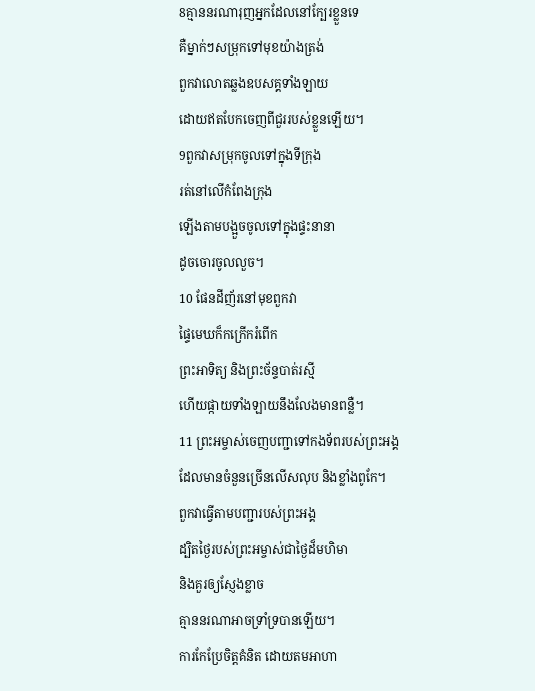8គ្មាននរណារុញអ្នកដែលនៅក្បែរខ្លួនទេ
គឺម្នាក់ៗសម្រុកទៅមុខយ៉ាងត្រង់
ពួកវាលោតឆ្លងឧបសគ្គទាំងឡាយ
ដោយឥតបែកចេញពីជួររបស់ខ្លួនឡើយ។
9ពួកវាសម្រុកចូលទៅក្នុងទីក្រុង
រត់នៅលើកំពែងក្រុង
ឡើងតាមបង្អួចចូលទៅក្នុងផ្ទះនានា
ដូចចោរចូលលួច។
10 ផែនដីញ័រនៅមុខពួកវា
ផ្ទៃមេឃក៏កក្រើករំពើក
ព្រះអាទិត្យ និងព្រះច័ន្ទបាត់រស្មី
ហើយផ្កាយទាំងឡាយនឹងលែងមានពន្លឺ។
11 ព្រះអម្ចាស់ចេញបញ្ជាទៅកងទ័ពរបស់ព្រះអង្គ
ដែលមានចំនួនច្រើនលើសលុប និងខ្លាំងពូកែ។
ពួកវាធ្វើតាមបញ្ជារបស់ព្រះអង្គ
ដ្បិតថ្ងៃរបស់ព្រះអម្ចាស់ជាថ្ងៃដ៏មហិមា
និងគួរឲ្យស្ញែងខ្លាច
គ្មាននរណាអាចទ្រាំទ្របានឡើយ។
ការកែប្រែចិត្តគំនិត ដោយតមអាហា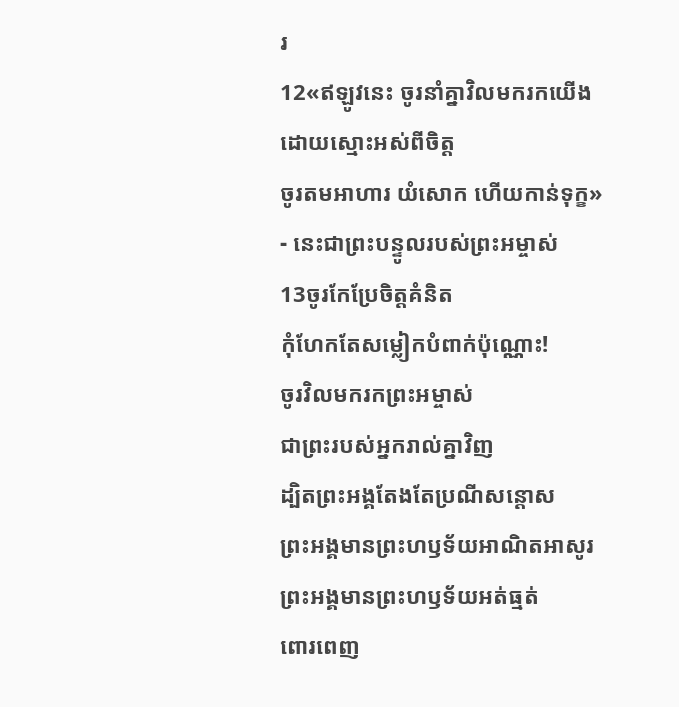រ
12«ឥឡូវនេះ ចូរនាំគ្នាវិលមករកយើង
ដោយស្មោះអស់ពីចិត្ត
ចូរតមអាហារ យំសោក ហើយកាន់ទុក្ខ»
- នេះជាព្រះបន្ទូលរបស់ព្រះអម្ចាស់
13ចូរកែប្រែចិត្តគំនិត
កុំហែកតែសម្លៀកបំពាក់ប៉ុណ្ណោះ!
ចូរវិលមករកព្រះអម្ចាស់
ជាព្រះរបស់អ្នករាល់គ្នាវិញ
ដ្បិតព្រះអង្គតែងតែប្រណីសន្ដោស
ព្រះអង្គមានព្រះហឫទ័យអាណិតអាសូរ
ព្រះអង្គមានព្រះហឫទ័យអត់ធ្មត់
ពោរពេញ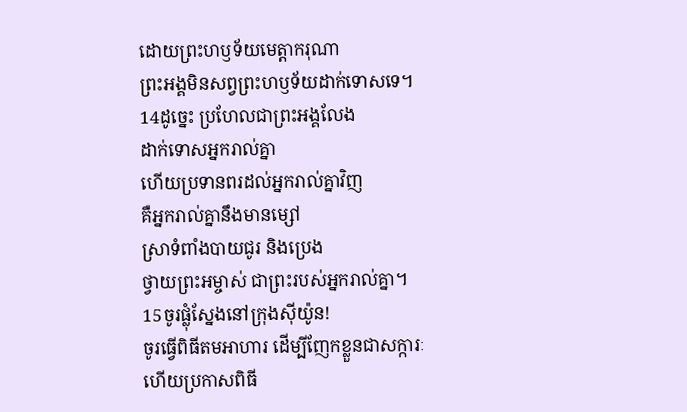ដោយព្រះហឫទ័យមេត្តាករុណា
ព្រះអង្គមិនសព្វព្រះហឫទ័យដាក់ទោសទេ។
14ដូច្នេះ ប្រហែលជាព្រះអង្គលែង
ដាក់ទោសអ្នករាល់គ្នា
ហើយប្រទានពរដល់អ្នករាល់គ្នាវិញ
គឺអ្នករាល់គ្នានឹងមានម្សៅ
ស្រាទំពាំងបាយជូរ និងប្រេង
ថ្វាយព្រះអម្ចាស់ ជាព្រះរបស់អ្នករាល់គ្នា។
15ចូរផ្លុំស្នែងនៅក្រុងស៊ីយ៉ូន!
ចូរធ្វើពិធីតមអាហារ ដើម្បីញែកខ្លួនជាសក្ការៈ
ហើយប្រកាសពិធី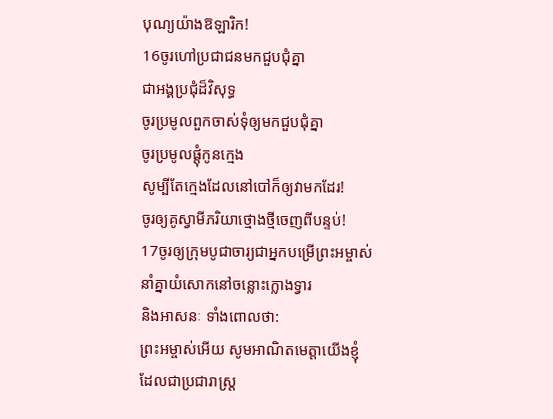បុណ្យយ៉ាងឱឡារិក!
16ចូរហៅប្រជាជនមកជួបជុំគ្នា
ជាអង្គប្រជុំដ៏វិសុទ្ធ
ចូរប្រមូលពួកចាស់ទុំឲ្យមកជួបជុំគ្នា
ចូរប្រមូលផ្ដុំកូនក្មេង
សូម្បីតែក្មេងដែលនៅបៅក៏ឲ្យវាមកដែរ!
ចូរឲ្យគូស្វាមីភរិយាថ្មោងថ្មីចេញពីបន្ទប់!
17ចូរឲ្យក្រុមបូជាចារ្យជាអ្នកបម្រើព្រះអម្ចាស់
នាំគ្នាយំសោកនៅចន្លោះក្លោងទ្វារ
និងអាសនៈ ទាំងពោលថា:
ព្រះអម្ចាស់អើយ សូមអាណិតមេត្តាយើងខ្ញុំ
ដែលជាប្រជារាស្ត្រ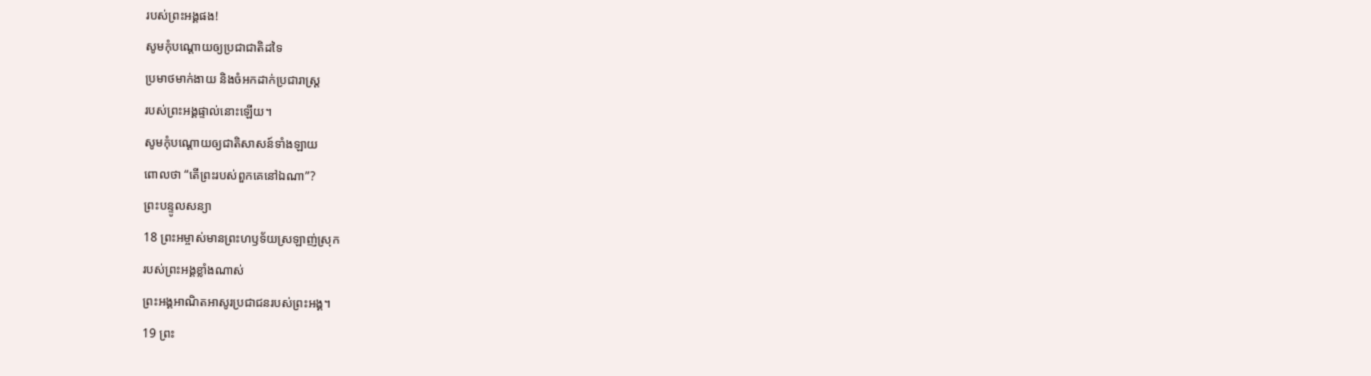របស់ព្រះអង្គផង!
សូមកុំបណ្ដោយឲ្យប្រជាជាតិដទៃ
ប្រមាថមាក់ងាយ និងចំអកដាក់ប្រជារាស្ត្រ
របស់ព្រះអង្គផ្ទាល់នោះឡើយ។
សូមកុំបណ្ដោយឲ្យជាតិសាសន៍ទាំងឡាយ
ពោលថា “តើព្រះរបស់ពួកគេនៅឯណា”?
ព្រះបន្ទូលសន្យា
18 ព្រះអម្ចាស់មានព្រះហឫទ័យស្រឡាញ់ស្រុក
របស់ព្រះអង្គខ្លាំងណាស់
ព្រះអង្គអាណិតអាសូរប្រជាជនរបស់ព្រះអង្គ។
19 ព្រះ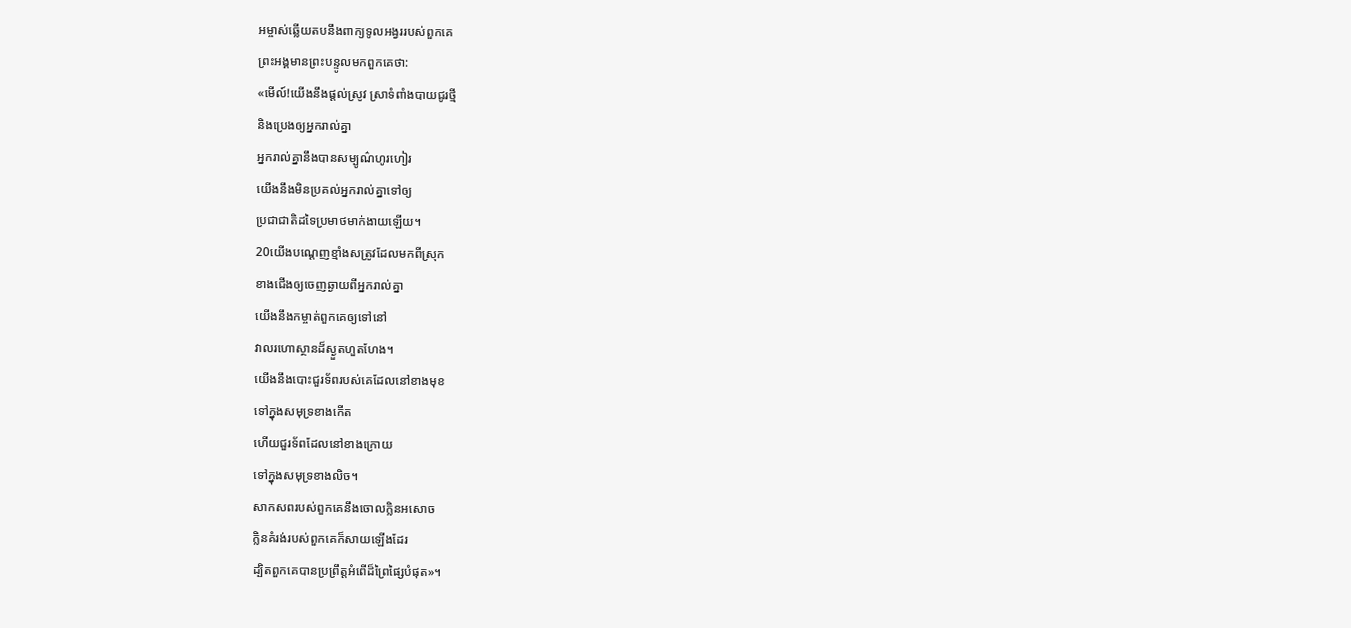អម្ចាស់ឆ្លើយតបនឹងពាក្យទូលអង្វររបស់ពួកគេ
ព្រះអង្គមានព្រះបន្ទូលមកពួកគេថា:
«មើល៍!យើងនឹងផ្ដល់ស្រូវ ស្រាទំពាំងបាយជូរថ្មី
និងប្រេងឲ្យអ្នករាល់គ្នា
អ្នករាល់គ្នានឹងបានសម្បូណ៌ហូរហៀរ
យើងនឹងមិនប្រគល់អ្នករាល់គ្នាទៅឲ្យ
ប្រជាជាតិដទៃប្រមាថមាក់ងាយឡើយ។
20យើងបណ្ដេញខ្មាំងសត្រូវដែលមកពីស្រុក
ខាងជើងឲ្យចេញឆ្ងាយពីអ្នករាល់គ្នា
យើងនឹងកម្ចាត់ពួកគេឲ្យទៅនៅ
វាលរហោស្ថានដ៏ស្ងួតហួតហែង។
យើងនឹងបោះជួរទ័ពរបស់គេដែលនៅខាងមុខ
ទៅក្នុងសមុទ្រខាងកើត
ហើយជួរទ័ពដែលនៅខាងក្រោយ
ទៅក្នុងសមុទ្រខាងលិច។
សាកសពរបស់ពួកគេនឹងចោលក្លិនអសោច
ក្លិនគំរង់របស់ពួកគេក៏សាយឡើងដែរ
ដ្បិតពួកគេបានប្រព្រឹត្តអំពើដ៏ព្រៃផ្សៃបំផុត»។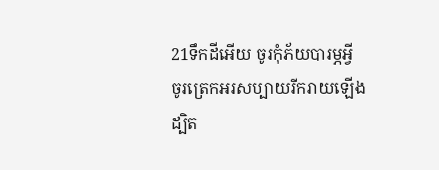21ទឹកដីអើយ ចូរកុំភ័យបារម្ភអ្វី
ចូរត្រេកអរសប្បាយរីករាយឡើង
ដ្បិត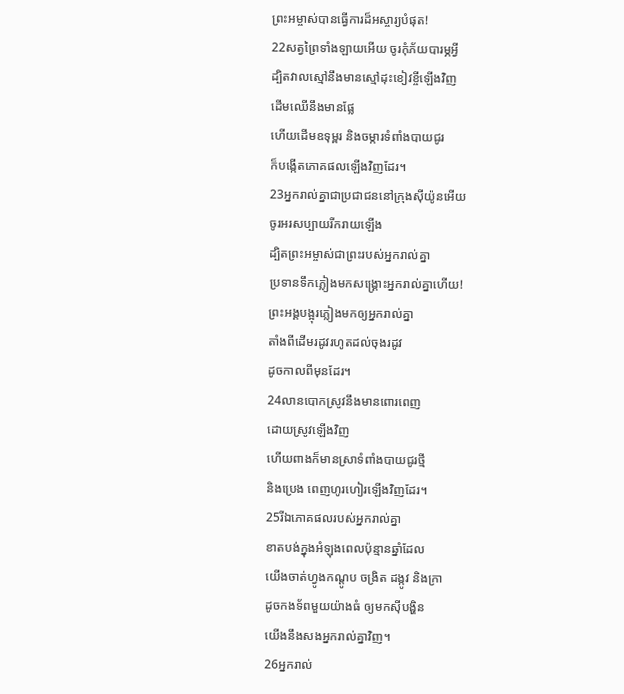ព្រះអម្ចាស់បានធ្វើការដ៏អស្ចារ្យបំផុត!
22សត្វព្រៃទាំងឡាយអើយ ចូរកុំភ័យបារម្ភអ្វី
ដ្បិតវាលស្មៅនឹងមានស្មៅដុះខៀវខ្ចីឡើងវិញ
ដើមឈើនឹងមានផ្លែ
ហើយដើមឧទុម្ពរ និងចម្ការទំពាំងបាយជូរ
ក៏បង្កើតភោគផលឡើងវិញដែរ។
23អ្នករាល់គ្នាជាប្រជាជននៅក្រុងស៊ីយ៉ូនអើយ
ចូរអរសប្បាយរីករាយឡើង
ដ្បិតព្រះអម្ចាស់ជាព្រះរបស់អ្នករាល់គ្នា
ប្រទានទឹកភ្លៀងមកសង្គ្រោះអ្នករាល់គ្នាហើយ!
ព្រះអង្គបង្អុរភ្លៀងមកឲ្យអ្នករាល់គ្នា
តាំងពីដើមរដូវរហូតដល់ចុងរដូវ
ដូចកាលពីមុនដែរ។
24លានបោកស្រូវនឹងមានពោរពេញ
ដោយស្រូវឡើងវិញ
ហើយពាងក៏មានស្រាទំពាំងបាយជូរថ្មី
និងប្រេង ពេញហូរហៀរឡើងវិញដែរ។
25រីឯភោគផលរបស់អ្នករាល់គ្នា
ខាតបង់ក្នុងអំឡុងពេលប៉ុន្មានឆ្នាំដែល
យើងចាត់ហ្វូងកណ្ដូប ចង្រិត ដង្កូវ និងក្រា
ដូចកងទ័ពមួយយ៉ាងធំ ឲ្យមកស៊ីបង្ហិន
យើងនឹងសងអ្នករាល់គ្នាវិញ។
26អ្នករាល់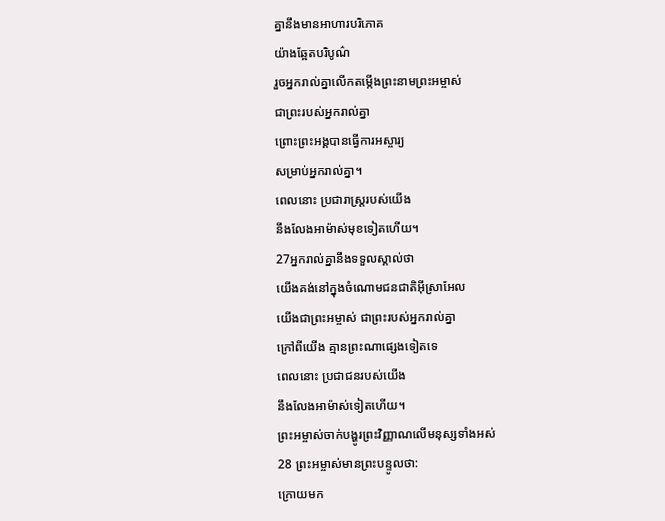គ្នានឹងមានអាហារបរិភោគ
យ៉ាងឆ្អែតបរិបូណ៌
រួចអ្នករាល់គ្នាលើកតម្កើងព្រះនាមព្រះអម្ចាស់
ជាព្រះរបស់អ្នករាល់គ្នា
ព្រោះព្រះអង្គបានធ្វើការអស្ចារ្យ
សម្រាប់អ្នករាល់គ្នា។
ពេលនោះ ប្រជារាស្ត្ររបស់យើង
នឹងលែងអាម៉ាស់មុខទៀតហើយ។
27អ្នករាល់គ្នានឹងទទួលស្គាល់ថា
យើងគង់នៅក្នុងចំណោមជនជាតិអ៊ីស្រាអែល
យើងជាព្រះអម្ចាស់ ជាព្រះរបស់អ្នករាល់គ្នា
ក្រៅពីយើង គ្មានព្រះណាផ្សេងទៀតទេ
ពេលនោះ ប្រជាជនរបស់យើង
នឹងលែងអាម៉ាស់ទៀតហើយ។
ព្រះអម្ចាស់ចាក់បង្ហូរព្រះវិញ្ញាណលើមនុស្សទាំងអស់
28 ព្រះអម្ចាស់មានព្រះបន្ទូលថា:
ក្រោយមក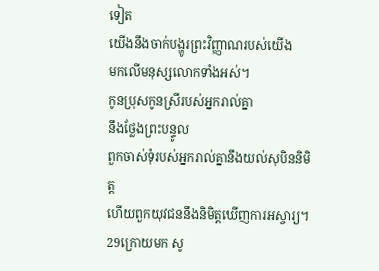ទៀត
យើងនឹងចាក់បង្ហូរព្រះវិញ្ញាណរបស់យើង
មកលើមនុស្សលោកទាំងអស់។
កូនប្រុសកូនស្រីរបស់អ្នករាល់គ្នា
នឹងថ្លែងព្រះបន្ទូល
ពួកចាស់ទុំរបស់អ្នករាល់គ្នានឹងយល់សុបិននិមិត្ត
ហើយពួកយុវជននឹងនិមិត្តឃើញការអស្ចារ្យ។
29ក្រោយមក សូ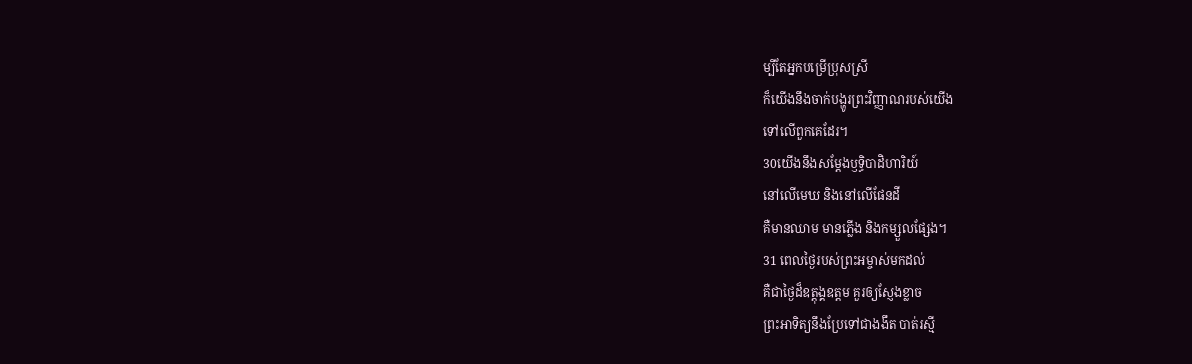ម្បីតែអ្នកបម្រើប្រុសស្រី
ក៏យើងនឹងចាក់បង្ហូរព្រះវិញ្ញាណរបស់យើង
ទៅលើពួកគេដែរ។
30យើងនឹងសម្តែងឫទ្ធិបាដិហារិយ៍
នៅលើមេឃ និងនៅលើផែនដី
គឺមានឈាម មានភ្លើង និងកម្សួលផ្សែង។
31 ពេលថ្ងៃរបស់ព្រះអម្ចាស់មកដល់
គឺជាថ្ងៃដ៏ឧត្ដុង្គឧត្ដម គួរឲ្យស្ញែងខ្លាច
ព្រះអាទិត្យនឹងប្រែទៅជាងងឹត បាត់រស្មី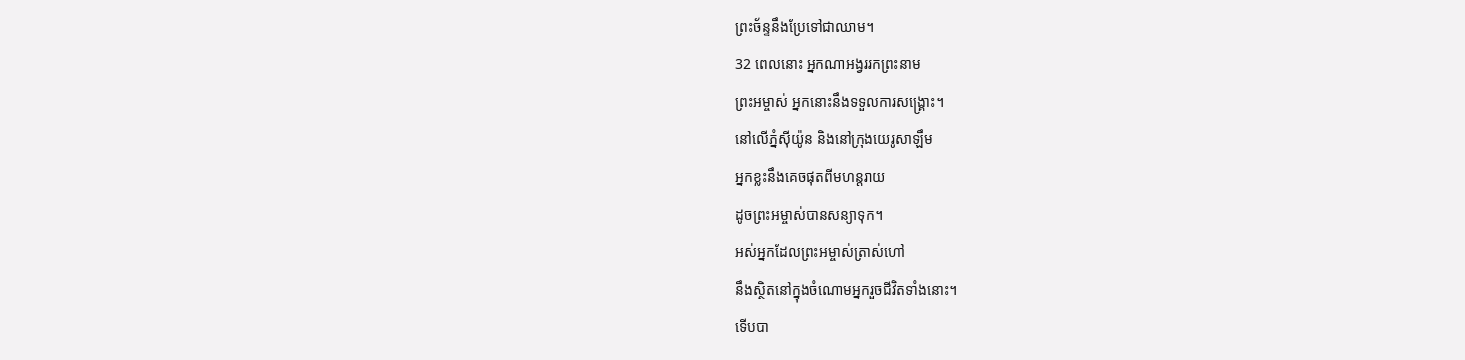ព្រះច័ន្ទនឹងប្រែទៅជាឈាម។
32 ពេលនោះ អ្នកណាអង្វររកព្រះនាម
ព្រះអម្ចាស់ អ្នកនោះនឹងទទួលការសង្គ្រោះ។
នៅលើភ្នំស៊ីយ៉ូន និងនៅក្រុងយេរូសាឡឹម
អ្នកខ្លះនឹងគេចផុតពីមហន្តរាយ
ដូចព្រះអម្ចាស់បានសន្យាទុក។
អស់អ្នកដែលព្រះអម្ចាស់ត្រាស់ហៅ
នឹងស្ថិតនៅក្នុងចំណោមអ្នករួចជីវិតទាំងនោះ។
ទើបបា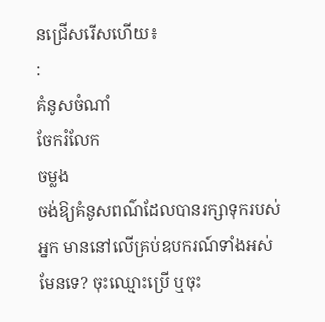នជ្រើសរើសហើយ៖
:
គំនូសចំណាំ
ចែករំលែក
ចម្លង
ចង់ឱ្យគំនូសពណ៌ដែលបានរក្សាទុករបស់អ្នក មាននៅលើគ្រប់ឧបករណ៍ទាំងអស់មែនទេ? ចុះឈ្មោះប្រើ ឬចុះ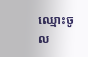ឈ្មោះចូល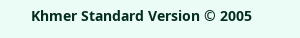Khmer Standard Version © 2005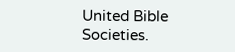United Bible Societies.